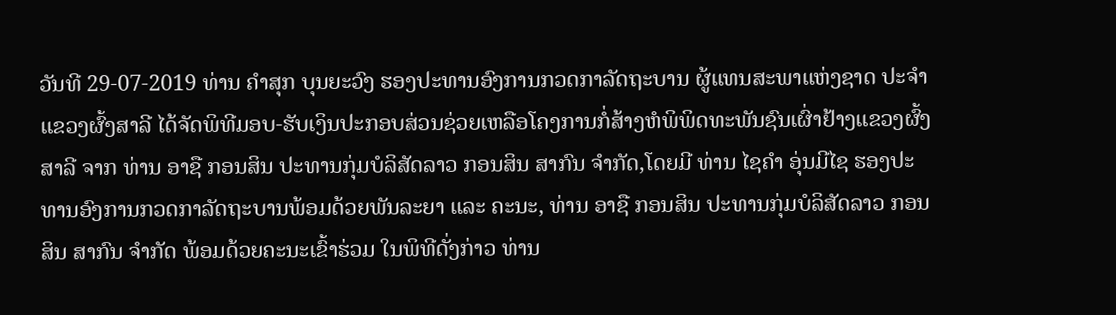ວັນທີ 29-07-2019 ທ່ານ ຄໍາສຸກ ບຸນຍະວົງ ຮອງປະທານອົງການກວດກາລັດຖະບານ ຜູ້ແທນສະພາແຫ່ງຊາດ ປະຈໍາແຂວງຜົ້ງສາລີ ໄດ້ຈັດພິທີມອບ-ຮັບເງິນປະກອບສ່ວນຊ່ວຍເຫລືອໂຄງການກໍ່ສ້າງຫໍພິພິດທະພັນຊົນເຜົ່າຢ້າງແຂວງຜົ້ງສາລີ ຈາກ ທ່ານ ອາຊື ກອນສິນ ປະທານກຸ່ມບໍລິສັດລາວ ກອນສິນ ສາກົນ ຈໍາກັດ,ໂດຍມີ ທ່ານ ໄຊຄໍາ ອຸ່ນມີໄຊ ຮອງປະທານອົງການກວດກາລັດຖະບານພ້ອມດ້ວຍພັນລະຍາ ແລະ ຄະນະ, ທ່ານ ອາຊື ກອນສິນ ປະທານກຸ່ມບໍລິສັດລາວ ກອນສິນ ສາກົນ ຈໍາກັດ ພ້ອມດ້ວຍຄະນະເຂົ້າຮ່ວມ ໃນພິທີດັ່ງກ່າວ ທ່ານ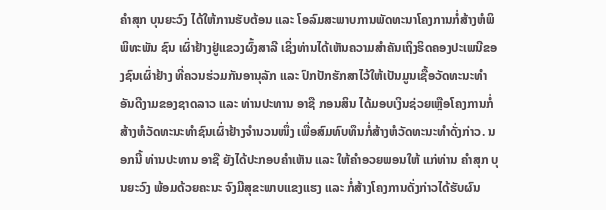ຄໍາສຸກ ບຸນຍະວົງ ໄດ້ໃຫ້ການຮັບຕ້ອນ ແລະ ໂອລົມສະພາບການພັດທະນາໂຄງການກໍ່ສ້າງຫໍພິພິທະພັນ ຊົນ ເຜົ່າຢ້າງຢູ່ແຂວງຜົ້ງສາລີ ເຊິ່ງທ່ານໄດ້ເຫັນຄວາມສໍາຄັນເຖິງຮິດຄອງປະເພນີຂອງຊົນເຜົ່າຢ້າງ ທີ່ຄວນຮ່ວມກັນອານຸລັກ ແລະ ປົກປັກຮັກສາໄວ້ໃຫ້ເປັນມູນເຊື້ອວັດທະນະທໍາອັນດີງາມຂອງຊາດລາວ ແລະ ທ່ານປະທານ ອາຊື ກອນສິນ ໄດ້ມອບເງິນຊ່ວຍເຫຼືອໂຄງການກໍ່ສ້າງຫໍວັດທະນະທໍາຊົນເຜົ່າຢ້າງຈໍານວນໜຶ່ງ ເພື່ອສົມທົບທຶນກໍ່ສ້າງຫໍວັດທະນະທໍາດັ່ງກ່າວ. ນອກນີ້ ທ່ານປະທານ ອາຊື ຍັງໄດ້ປະກອບຄໍາເຫັນ ແລະ ໃຫ້ຄໍາອວຍພອນໃຫ້ ແກ່ທ່ານ ຄໍາສຸກ ບຸນຍະວົງ ພ້ອມດ້ວຍຄະນະ ຈົງມີສຸຂະພາບແຂງແຮງ ແລະ ກໍ່ສ້າງໂຄງການດັ່ງກ່າວໄດ້ຮັບຜົນ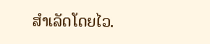ສຳເລັດໂດຍໄວ.